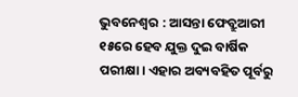ଭୁବନେଶ୍ବର : ଆସନ୍ତା ଫେବ୍ରୁଆରୀ ୧୫ରେ ହେବ ଯୁକ୍ତ ଦୁଇ ବାର୍ଷିକ ପରୀକ୍ଷା। ଏହାର ଅବ୍ୟବହିତ ପୂର୍ବରୁ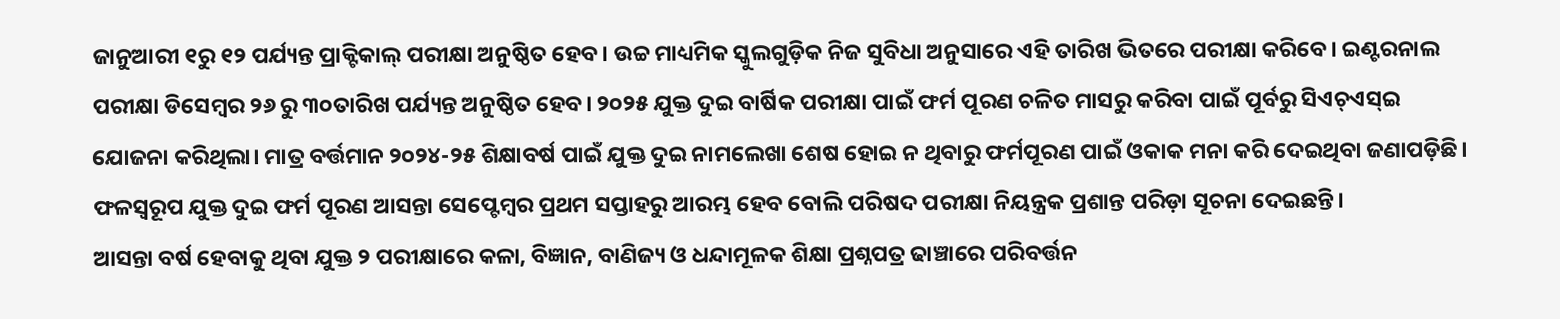ଜାନୁଆରୀ ୧ରୁ ୧୨ ପର୍ଯ୍ୟନ୍ତ ପ୍ରାକ୍ଟିକାଲ୍ ପରୀକ୍ଷା ଅନୁଷ୍ଠିତ ହେବ। ଉଚ୍ଚ ମାଧ୍ୟମିକ ସ୍କୁଲଗୁଡ଼ିକ ନିଜ ସୁବିଧା ଅନୁସାରେ ଏହି ତାରିଖ ଭିତରେ ପରୀକ୍ଷା କରିବେ। ଇଣ୍ଟରନାଲ ପରୀକ୍ଷା ଡିସେମ୍ବର ୨୬ ରୁ ୩୦ତାରିଖ ପର୍ଯ୍ୟନ୍ତ ଅନୁଷ୍ଠିତ ହେବ। ୨୦୨୫ ଯୁକ୍ତ ଦୁଇ ବାର୍ଷିକ ପରୀକ୍ଷା ପାଇଁ ଫର୍ମ ପୂରଣ ଚଳିତ ମାସରୁ କରିବା ପାଇଁ ପୂର୍ବରୁ ସିଏଚ୍ଏସ୍ଇ ଯୋଜନା କରିଥିଲା। ମାତ୍ର ବର୍ତ୍ତମାନ ୨୦୨୪-୨୫ ଶିକ୍ଷାବର୍ଷ ପାଇଁ ଯୁକ୍ତ ଦୁଇ ନାମଲେଖା ଶେଷ ହୋଇ ନ ଥିବାରୁ ଫର୍ମପୂରଣ ପାଇଁ ଓକାକ ମନା କରି ଦେଇଥିବା ଜଣାପଡ଼ିଛି। ଫଳସ୍ୱରୂପ ଯୁକ୍ତ ଦୁଇ ଫର୍ମ ପୂରଣ ଆସନ୍ତା ସେପ୍ଟେମ୍ବର ପ୍ରଥମ ସପ୍ତାହରୁ ଆରମ୍ଭ ହେବ ବୋଲି ପରିଷଦ ପରୀକ୍ଷା ନିୟନ୍ତ୍ରକ ପ୍ରଶାନ୍ତ ପରିଡ଼ା ସୂଚନା ଦେଇଛନ୍ତି।
ଆସନ୍ତା ବର୍ଷ ହେବାକୁ ଥିବା ଯୁକ୍ତ ୨ ପରୀକ୍ଷାରେ କଳା, ବିଜ୍ଞାନ, ବାଣିଜ୍ୟ ଓ ଧନ୍ଦାମୂଳକ ଶିକ୍ଷା ପ୍ରଶ୍ନପତ୍ର ଢାଞ୍ଚାରେ ପରିବର୍ତ୍ତନ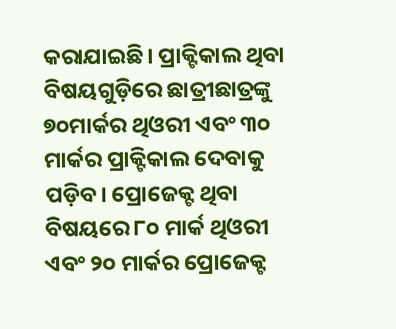କରାଯାଇଛି। ପ୍ରାକ୍ଟିକାଲ ଥିବା ବିଷୟଗୁଡ଼ିରେ ଛାତ୍ରୀଛାତ୍ରଙ୍କୁ ୭୦ମାର୍କର ଥିଓରୀ ଏବଂ ୩୦ ମାର୍କର ପ୍ରାକ୍ଟିକାଲ ଦେବାକୁ ପଡ଼ିବ। ପ୍ରୋଜେକ୍ଟ ଥିବା ବିଷୟରେ ୮୦ ମାର୍କ ଥିଓରୀ ଏବଂ ୨୦ ମାର୍କର ପ୍ରୋଜେକ୍ଟ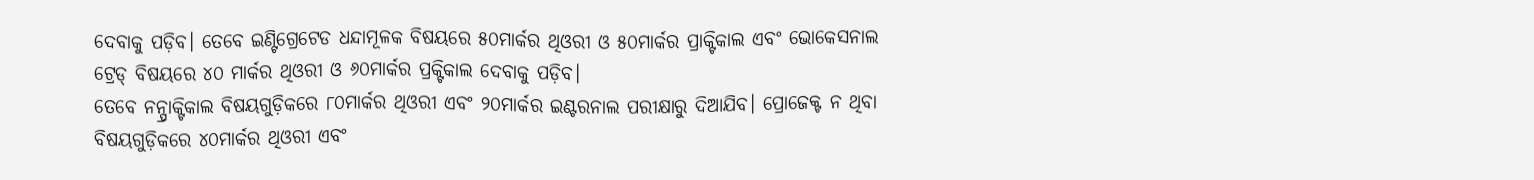ଦେବାକୁ ପଡ଼ିବ। ତେବେ ଇଣ୍ଟିଗ୍ରେଟେଡ ଧନ୍ଦାମୂଳକ ବିଷୟରେ ୫୦ମାର୍କର ଥିଓରୀ ଓ ୫୦ମାର୍କର ପ୍ରାକ୍ଟିକାଲ ଏବଂ ଭୋକେସନାଲ ଟ୍ରେଡ୍ ବିଷୟରେ ୪୦ ମାର୍କର ଥିଓରୀ ଓ ୬୦ମାର୍କର ପ୍ରକ୍ଟିକାଲ ଦେବାକୁ ପଡ଼ିବ।
ତେବେ ନନ୍ପ୍ରାକ୍ଟିକାଲ ବିଷୟଗୁଡ଼ିକରେ ୮୦ମାର୍କର ଥିଓରୀ ଏବଂ ୨୦ମାର୍କର ଇଣ୍ଟରନାଲ ପରୀକ୍ଷାରୁ ଦିଆଯିବ। ପ୍ରୋଜେକ୍ଟ ନ ଥିବା ବିଷୟଗୁଡ଼ିକରେ ୪୦ମାର୍କର ଥିଓରୀ ଏବଂ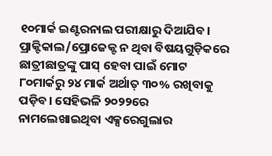୧୦ମାର୍କ ଇଣ୍ଟରନାଲ ପରୀକ୍ଷାରୁ ଦିଆଯିବ। ପ୍ରାକ୍ଟିକାଲ/ପ୍ରୋଜେକ୍ଟ ନ ଥିବା ବିଷୟଗୁଡ଼ିକରେ ଛାତ୍ରୀଛାତ୍ରଙ୍କୁ ପାସ୍ ହେବା ପାଇଁ ମୋଟ ୮୦ମାର୍କରୁ ୨୪ ମାର୍କ ଅର୍ଥାତ୍ ୩୦% ରଖିବାକୁ ପଡ଼ିବ। ସେହିଭଳି ୨୦୨୨ରେ ନାମଲେଖାଇଥିବା ଏକ୍ସରେଗୁଲାର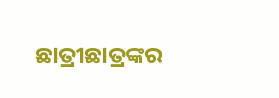ଛାତ୍ରୀଛାତ୍ରଙ୍କର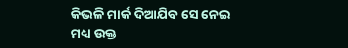କିଭଳି ମାର୍କ ଦିଆଯିବ ସେ ନେଇ ମଧ୍ୟ ଉକ୍ତ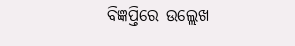ବିଜ୍ଞପ୍ତିରେ ଉଲ୍ଲେଖ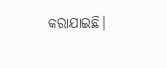କରାଯାଇଛି।